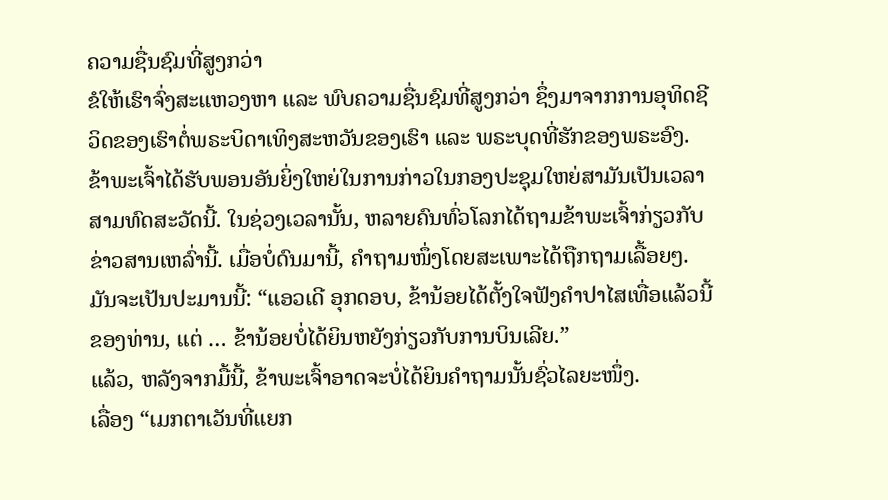ຄວາມຊື່ນຊົມທີ່ສູງກວ່າ
ຂໍໃຫ້ເຮົາຈົ່ງສະແຫວງຫາ ແລະ ພົບຄວາມຊື່ນຊົມທີ່ສູງກວ່າ ຊຶ່ງມາຈາກການອຸທິດຊີວິດຂອງເຮົາຕໍ່ພຣະບິດາເທິງສະຫວັນຂອງເຮົາ ແລະ ພຣະບຸດທີ່ຮັກຂອງພຣະອົງ.
ຂ້າພະເຈົ້າໄດ້ຮັບພອນອັນຍິ່ງໃຫຍ່ໃນການກ່າວໃນກອງປະຊຸມໃຫຍ່ສາມັນເປັນເວລາສາມທົດສະວັດນີ້. ໃນຊ່ວງເວລານັ້ນ, ຫລາຍຄົນທົ່ວໂລກໄດ້ຖາມຂ້າພະເຈົ້າກ່ຽວກັບຂ່າວສານເຫລົ່ານີ້. ເມື່ອບໍ່ດົນມານີ້, ຄຳຖາມໜຶ່ງໂດຍສະເພາະໄດ້ຖືກຖາມເລື້ອຍໆ. ມັນຈະເປັນປະມານນີ້: “ແອວເດີ ອຸກດອບ, ຂ້ານ້ອຍໄດ້ຕັ້ງໃຈຟັງຄຳປາໄສເທື່ອແລ້ວນີ້ຂອງທ່ານ, ແຕ່ … ຂ້ານ້ອຍບໍ່ໄດ້ຍິນຫຍັງກ່ຽວກັບການບິນເລີຍ.”
ແລ້ວ, ຫລັງຈາກມື້ນີ້, ຂ້າພະເຈົ້າອາດຈະບໍ່ໄດ້ຍິນຄຳຖາມນັ້ນຊົ່ວໄລຍະໜຶ່ງ.
ເລື່ອງ “ເມກຕາເວັນທີ່ແຍກ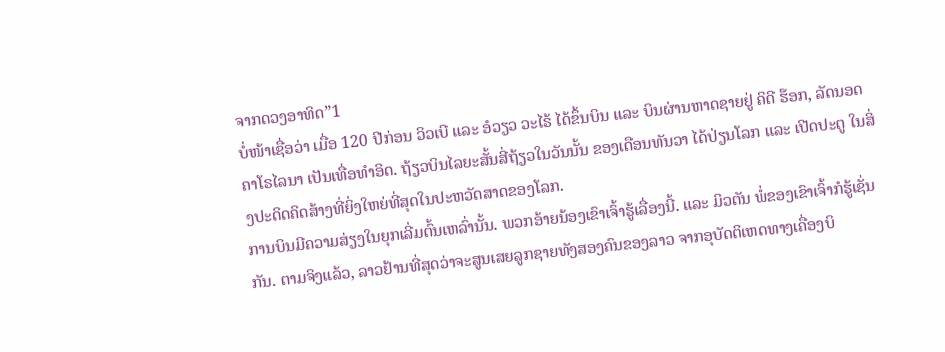ຈາກດວງອາທິດ”1
ບໍ່ໜ້າເຊື່ອວ່າ ເມື່ອ 120 ປີກ່ອນ ວິວເບີ ແລະ ອໍວຽວ ວະໄຣ້ ໄດ້ຂຶ້ນບິນ ແລະ ບິນຜ່ານຫາດຊາຍຢູ່ ຄິດີ ຮ໊ອກ, ລັດນອດຄາໂຣໄລນາ ເປັນເທື່ອທຳອິດ. ຖ້ຽວບິນໄລຍະສັ້ນສີ່ຖ້ຽວໃນວັນນັ້ນ ຂອງເດືອນທັນວາ ໄດ້ປ່ຽນໂລກ ແລະ ເປີດປະຕູ ໃນສິ່ງປະດິດຄິດສ້າງທີ່ຍິ່ງໃຫຍ່ທີ່ສຸດໃນປະຫວັດສາດຂອງໂລກ.
ການບິນມີຄວາມສ່ຽງໃນຍຸກເລີ່ມຕົ້ນເຫລົ່ານັ້ນ. ພວກອ້າຍນ້ອງເຂົາເຈົ້າຮູ້ເລື່ອງນີ້. ແລະ ມິວຕັນ ພໍ່ຂອງເຂົາເຈົ້າກໍຮູ້ເຊັ່ນກັນ. ຕາມຈິງແລ້ວ, ລາວຢ້ານທີ່ສຸດວ່າຈະສູນເສຍລູກຊາຍທັງສອງຄົນຂອງລາວ ຈາກອຸບັດຕິເຫດທາງເຄື່ອງບິ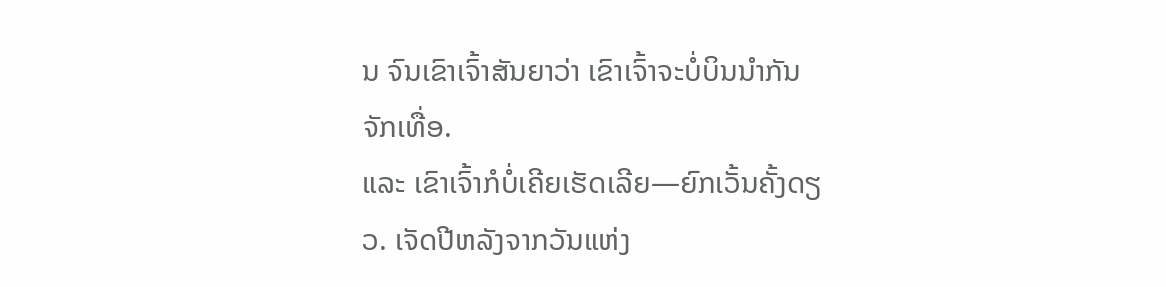ນ ຈົນເຂົາເຈົ້າສັນຍາວ່າ ເຂົາເຈົ້າຈະບໍ່ບິນນຳກັນຈັກເທື່ອ.
ແລະ ເຂົາເຈົ້າກໍບໍ່ເຄີຍເຮັດເລີຍ—ຍົກເວັ້ນຄັ້ງດຽວ. ເຈັດປີຫລັງຈາກວັນແຫ່ງ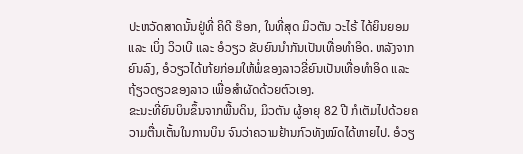ປະຫວັດສາດນັ້ນຢູ່ທີ່ ຄິດີ ຮ໊ອກ, ໃນທີ່ສຸດ ມິວຕັນ ວະໄຣ້ ໄດ້ຍິນຍອມ ແລະ ເບິ່ງ ວິວເບີ ແລະ ອໍວຽວ ຂັບຍົນນຳກັນເປັນເທື່ອທຳອິດ. ຫລັງຈາກຍົນລົງ, ອໍວຽວໄດ້ເກ້ຍກ່ອມໃຫ້ພໍ່ຂອງລາວຂີ່ຍົນເປັນເທື່ອທຳອິດ ແລະ ຖ້ຽວດຽວຂອງລາວ ເພື່ອສຳຜັດດ້ວຍຕົວເອງ.
ຂະນະທີ່ຍົນບິນຂຶ້ນຈາກພື້ນດິນ, ມິວຕັນ ຜູ້ອາຍຸ 82 ປີ ກໍເຕັມໄປດ້ວຍຄວາມຕື່ນເຕັ້ນໃນການບິນ ຈົນວ່າຄວາມຢ້ານກົວທັງໝົດໄດ້ຫາຍໄປ. ອໍວຽ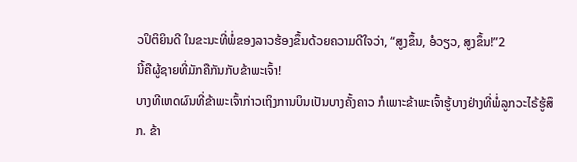ວປິຕິຍິນດີ ໃນຂະນະທີ່ພໍ່ຂອງລາວຮ້ອງຂຶ້ນດ້ວຍຄວາມດີໃຈວ່າ, “ສູງຂຶ້ນ, ອໍວຽວ, ສູງຂຶ້ນ!”2
ນີ້ຄືຜູ້ຊາຍທີ່ມັກຄືກັນກັບຂ້າພະເຈົ້າ!
ບາງທີເຫດຜົນທີ່ຂ້າພະເຈົ້າກ່າວເຖິງການບິນເປັນບາງຄັ້ງຄາວ ກໍເພາະຂ້າພະເຈົ້າຮູ້ບາງຢ່າງທີ່ພໍ່ລູກວະໄຣ້ຮູ້ສຶກ. ຂ້າ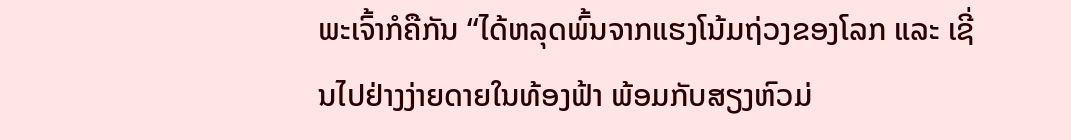ພະເຈົ້າກໍຄືກັນ “ໄດ້ຫລຸດພົ້ນຈາກແຮງໂນ້ມຖ່ວງຂອງໂລກ ແລະ ເຊີ່ນໄປຢ່າງງ່າຍດາຍໃນທ້ອງຟ້າ ພ້ອມກັບສຽງຫົວມ່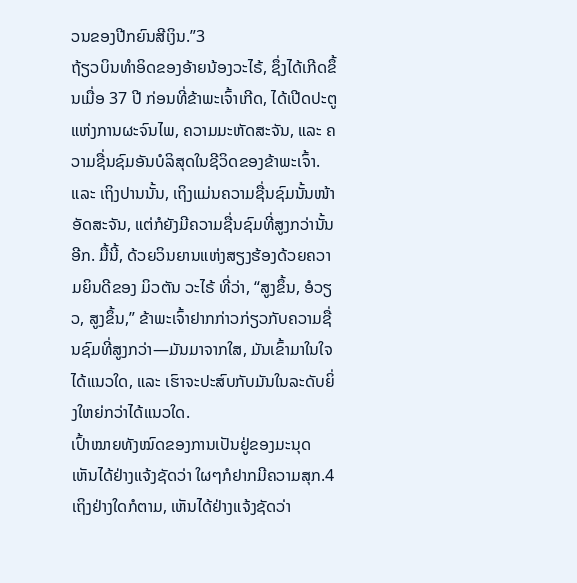ວນຂອງປີກຍົນສີເງິນ.”3
ຖ້ຽວບິນທຳອິດຂອງອ້າຍນ້ອງວະໄຣ້, ຊຶ່ງໄດ້ເກີດຂຶ້ນເມື່ອ 37 ປີ ກ່ອນທີ່ຂ້າພະເຈົ້າເກີດ, ໄດ້ເປີດປະຕູແຫ່ງການຜະຈົນໄພ, ຄວາມມະຫັດສະຈັນ, ແລະ ຄວາມຊື່ນຊົມອັນບໍລິສຸດໃນຊີວິດຂອງຂ້າພະເຈົ້າ.
ແລະ ເຖິງປານນັ້ນ, ເຖິງແມ່ນຄວາມຊື່ນຊົມນັ້ນໜ້າອັດສະຈັນ, ແຕ່ກໍຍັງມີຄວາມຊື່ນຊົມທີ່ສູງກວ່ານັ້ນອີກ. ມື້ນີ້, ດ້ວຍວິນຍານແຫ່ງສຽງຮ້ອງດ້ວຍຄວາມຍິນດີຂອງ ມິວຕັນ ວະໄຣ້ ທີ່ວ່າ, “ສູງຂຶ້ນ, ອໍວຽວ, ສູງຂຶ້ນ,” ຂ້າພະເຈົ້າຢາກກ່າວກ່ຽວກັບຄວາມຊື່ນຊົມທີ່ສູງກວ່າ—ມັນມາຈາກໃສ, ມັນເຂົ້າມາໃນໃຈໄດ້ແນວໃດ, ແລະ ເຮົາຈະປະສົບກັບມັນໃນລະດັບຍິ່ງໃຫຍ່ກວ່າໄດ້ແນວໃດ.
ເປົ້າໝາຍທັງໝົດຂອງການເປັນຢູ່ຂອງມະນຸດ
ເຫັນໄດ້ຢ່າງແຈ້ງຊັດວ່າ ໃຜໆກໍຢາກມີຄວາມສຸກ.4 ເຖິງຢ່າງໃດກໍຕາມ, ເຫັນໄດ້ຢ່າງແຈ້ງຊັດວ່າ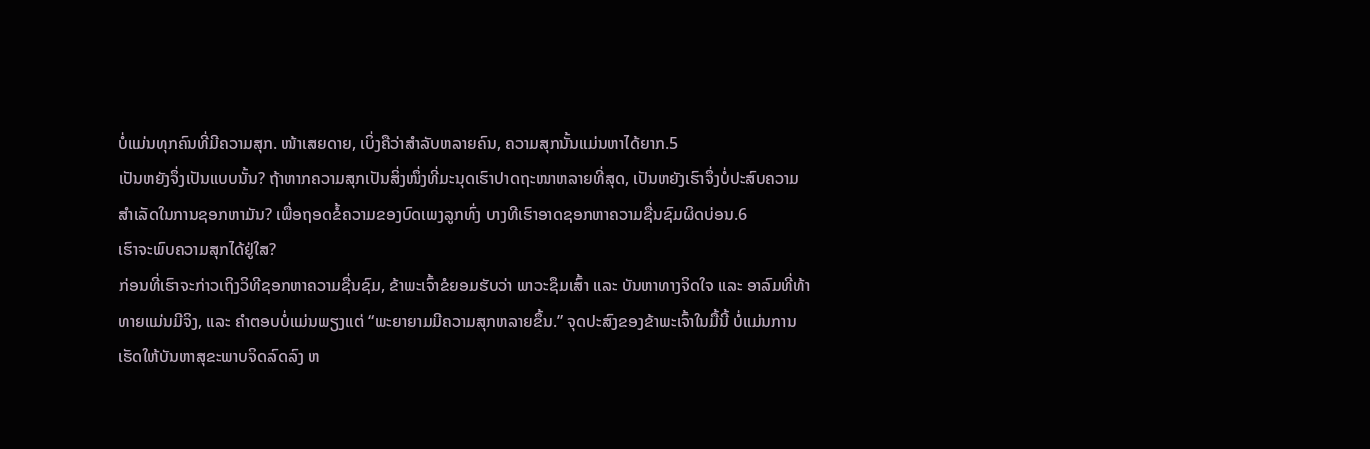ບໍ່ແມ່ນທຸກຄົນທີ່ມີຄວາມສຸກ. ໜ້າເສຍດາຍ, ເບິ່ງຄືວ່າສຳລັບຫລາຍຄົນ, ຄວາມສຸກນັ້ນແມ່ນຫາໄດ້ຍາກ.5
ເປັນຫຍັງຈຶ່ງເປັນແບບນັ້ນ? ຖ້າຫາກຄວາມສຸກເປັນສິ່ງໜຶ່ງທີ່ມະນຸດເຮົາປາດຖະໜາຫລາຍທີ່ສຸດ, ເປັນຫຍັງເຮົາຈຶ່ງບໍ່ປະສົບຄວາມສຳເລັດໃນການຊອກຫາມັນ? ເພື່ອຖອດຂໍ້ຄວາມຂອງບົດເພງລູກທົ່ງ ບາງທີເຮົາອາດຊອກຫາຄວາມຊື່ນຊົມຜິດບ່ອນ.6
ເຮົາຈະພົບຄວາມສຸກໄດ້ຢູ່ໃສ?
ກ່ອນທີ່ເຮົາຈະກ່າວເຖິງວິທີຊອກຫາຄວາມຊື່ນຊົມ, ຂ້າພະເຈົ້າຂໍຍອມຮັບວ່າ ພາວະຊຶມເສົ້າ ແລະ ບັນຫາທາງຈິດໃຈ ແລະ ອາລົມທີ່ທ້າທາຍແມ່ນມີຈິງ, ແລະ ຄຳຕອບບໍ່ແມ່ນພຽງແຕ່ “ພະຍາຍາມມີຄວາມສຸກຫລາຍຂຶ້ນ.” ຈຸດປະສົງຂອງຂ້າພະເຈົ້າໃນມື້ນີ້ ບໍ່ແມ່ນການເຮັດໃຫ້ບັນຫາສຸຂະພາບຈິດລົດລົງ ຫ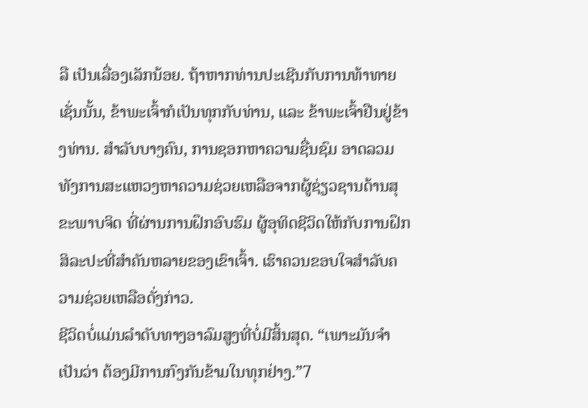ລື ເປັນເລື່ອງເລັກນ້ອຍ. ຖ້າຫາກທ່ານປະເຊີນກັບການທ້າທາຍເຊັ່ນນັ້ນ, ຂ້າພະເຈົ້າກໍເປັນທຸກກັບທ່ານ, ແລະ ຂ້າພະເຈົ້າຢືນຢູ່ຂ້າງທ່ານ. ສຳລັບບາງຄົນ, ການຊອກຫາຄວາມຊື່ນຊົມ ອາດລວມທັງການສະແຫວງຫາຄວາມຊ່ວຍເຫລືອຈາກຜູ້ຊ່ຽວຊານດ້ານສຸຂະພາບຈິດ ທີ່ຜ່ານການຝຶກອົບຮົມ ຜູ້ອຸທິດຊີວິດໃຫ້ກັບການຝຶກສິລະປະທີ່ສຳຄັນຫລາຍຂອງເຂົາເຈົ້າ. ເຮົາຄວນຂອບໃຈສຳລັບຄວາມຊ່ວຍເຫລືອດັ່ງກ່າວ.
ຊີວິດບໍ່ແມ່ນລຳດັບທາງອາລົມສູງທີ່ບໍ່ມີສິ້ນສຸດ. “ເພາະມັນຈຳເປັນວ່າ ຕ້ອງມີການກົງກັນຂ້າມໃນທຸກຢ່າງ.”7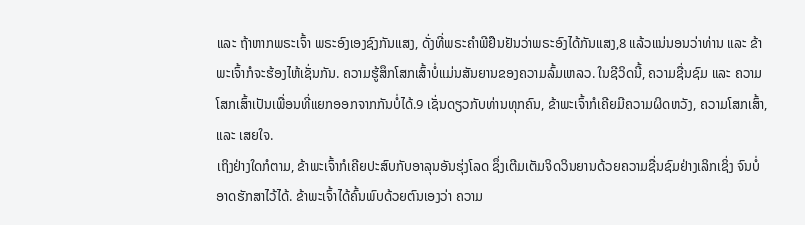ແລະ ຖ້າຫາກພຣະເຈົ້າ ພຣະອົງເອງຊົງກັນແສງ, ດັ່ງທີ່ພຣະຄຳພີຢືນຢັນວ່າພຣະອົງໄດ້ກັນແສງ,8 ແລ້ວແນ່ນອນວ່າທ່ານ ແລະ ຂ້າພະເຈົ້າກໍຈະຮ້ອງໄຫ້ເຊັ່ນກັນ. ຄວາມຮູ້ສຶກໂສກເສົ້າບໍ່ແມ່ນສັນຍານຂອງຄວາມລົ້ມເຫລວ. ໃນຊີວິດນີ້, ຄວາມຊື່ນຊົມ ແລະ ຄວາມໂສກເສົ້າເປັນເພື່ອນທີ່ແຍກອອກຈາກກັນບໍ່ໄດ້.9 ເຊັ່ນດຽວກັບທ່ານທຸກຄົນ, ຂ້າພະເຈົ້າກໍເຄີຍມີຄວາມຜິດຫວັງ, ຄວາມໂສກເສົ້າ, ແລະ ເສຍໃຈ.
ເຖິງຢ່າງໃດກໍຕາມ, ຂ້າພະເຈົ້າກໍເຄີຍປະສົບກັບອາລຸນອັນຮຸ່ງໂລດ ຊຶ່ງເຕີມເຕັມຈິດວິນຍານດ້ວຍຄວາມຊື່ນຊົມຢ່າງເລິກເຊິ່ງ ຈົນບໍ່ອາດຮັກສາໄວ້ໄດ້. ຂ້າພະເຈົ້າໄດ້ຄົ້ນພົບດ້ວຍຕົນເອງວ່າ ຄວາມ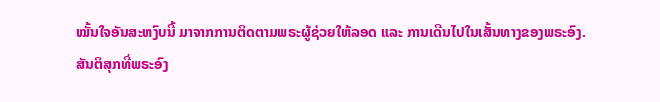ໝັ້ນໃຈອັນສະຫງົບນີ້ ມາຈາກການຕິດຕາມພຣະຜູ້ຊ່ວຍໃຫ້ລອດ ແລະ ການເດີນໄປໃນເສັ້ນທາງຂອງພຣະອົງ.
ສັນຕິສຸກທີ່ພຣະອົງ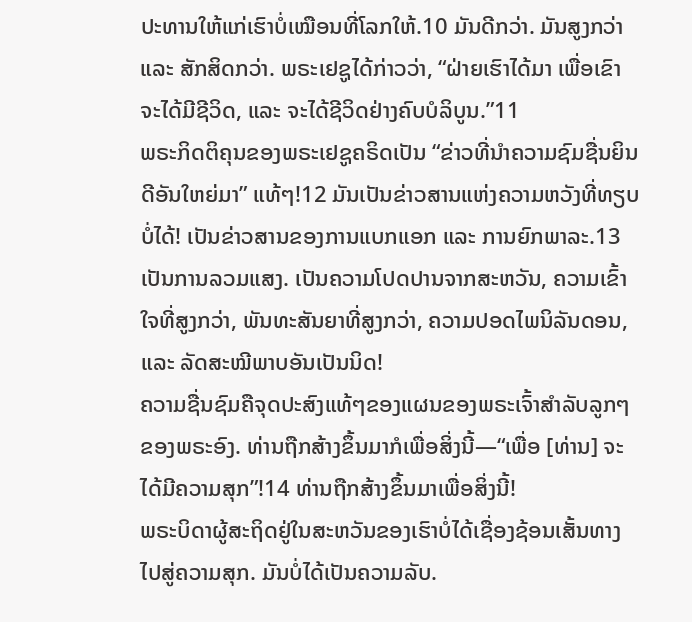ປະທານໃຫ້ແກ່ເຮົາບໍ່ເໝືອນທີ່ໂລກໃຫ້.10 ມັນດີກວ່າ. ມັນສູງກວ່າ ແລະ ສັກສິດກວ່າ. ພຣະເຢຊູໄດ້ກ່າວວ່າ, “ຝ່າຍເຮົາໄດ້ມາ ເພື່ອເຂົາຈະໄດ້ມີຊີວິດ, ແລະ ຈະໄດ້ຊີວິດຢ່າງຄົບບໍລິບູນ.”11
ພຣະກິດຕິຄຸນຂອງພຣະເຢຊູຄຣິດເປັນ “ຂ່າວທີ່ນຳຄວາມຊົມຊື່ນຍິນດີອັນໃຫຍ່ມາ” ແທ້ໆ!12 ມັນເປັນຂ່າວສານແຫ່ງຄວາມຫວັງທີ່ທຽບບໍ່ໄດ້! ເປັນຂ່າວສານຂອງການແບກແອກ ແລະ ການຍົກພາລະ.13 ເປັນການລວມແສງ. ເປັນຄວາມໂປດປານຈາກສະຫວັນ, ຄວາມເຂົ້າໃຈທີ່ສູງກວ່າ, ພັນທະສັນຍາທີ່ສູງກວ່າ, ຄວາມປອດໄພນິລັນດອນ, ແລະ ລັດສະໝີພາບອັນເປັນນິດ!
ຄວາມຊື່ນຊົມຄືຈຸດປະສົງແທ້ໆຂອງແຜນຂອງພຣະເຈົ້າສຳລັບລູກໆຂອງພຣະອົງ. ທ່ານຖືກສ້າງຂຶ້ນມາກໍເພື່ອສິ່ງນີ້—“ເພື່ອ [ທ່ານ] ຈະໄດ້ມີຄວາມສຸກ”!14 ທ່ານຖືກສ້າງຂຶ້ນມາເພື່ອສິ່ງນີ້!
ພຣະບິດາຜູ້ສະຖິດຢູ່ໃນສະຫວັນຂອງເຮົາບໍ່ໄດ້ເຊື່ອງຊ້ອນເສັ້ນທາງໄປສູ່ຄວາມສຸກ. ມັນບໍ່ໄດ້ເປັນຄວາມລັບ.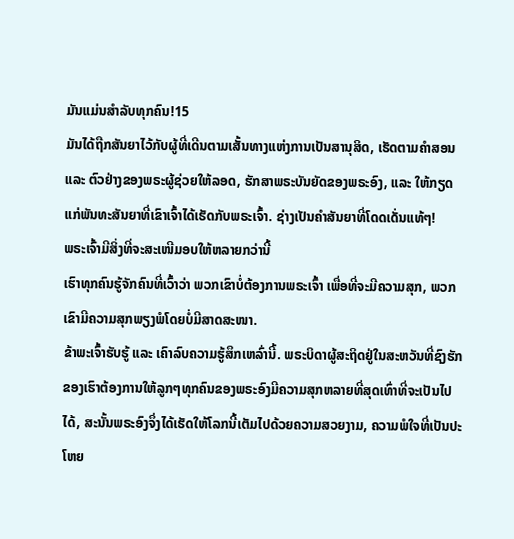ມັນແມ່ນສຳລັບທຸກຄົນ!15
ມັນໄດ້ຖືກສັນຍາໄວ້ກັບຜູ້ທີ່ເດີນຕາມເສັ້ນທາງແຫ່ງການເປັນສານຸສິດ, ເຮັດຕາມຄຳສອນ ແລະ ຕົວຢ່າງຂອງພຣະຜູ້ຊ່ວຍໃຫ້ລອດ, ຮັກສາພຣະບັນຍັດຂອງພຣະອົງ, ແລະ ໃຫ້ກຽດແກ່ພັນທະສັນຍາທີ່ເຂົາເຈົ້າໄດ້ເຮັດກັບພຣະເຈົ້າ. ຊ່າງເປັນຄຳສັນຍາທີ່ໂດດເດັ່ນແທ້ໆ!
ພຣະເຈົ້າມີສິ່ງທີ່ຈະສະເໜີມອບໃຫ້ຫລາຍກວ່ານີ້
ເຮົາທຸກຄົນຮູ້ຈັກຄົນທີ່ເວົ້າວ່າ ພວກເຂົາບໍ່ຕ້ອງການພຣະເຈົ້າ ເພື່ອທີ່ຈະມີຄວາມສຸກ, ພວກເຂົາມີຄວາມສຸກພຽງພໍໂດຍບໍ່ມີສາດສະໜາ.
ຂ້າພະເຈົ້າຮັບຮູ້ ແລະ ເຄົາລົບຄວາມຮູ້ສຶກເຫລົ່ານີ້. ພຣະບິດາຜູ້ສະຖິດຢູ່ໃນສະຫວັນທີ່ຊົງຮັກຂອງເຮົາຕ້ອງການໃຫ້ລູກໆທຸກຄົນຂອງພຣະອົງມີຄວາມສຸກຫລາຍທີ່ສຸດເທົ່າທີ່ຈະເປັນໄປໄດ້, ສະນັ້ນພຣະອົງຈຶ່ງໄດ້ເຮັດໃຫ້ໂລກນີ້ເຕັມໄປດ້ວຍຄວາມສວຍງາມ, ຄວາມພໍໃຈທີ່ເປັນປະໂຫຍ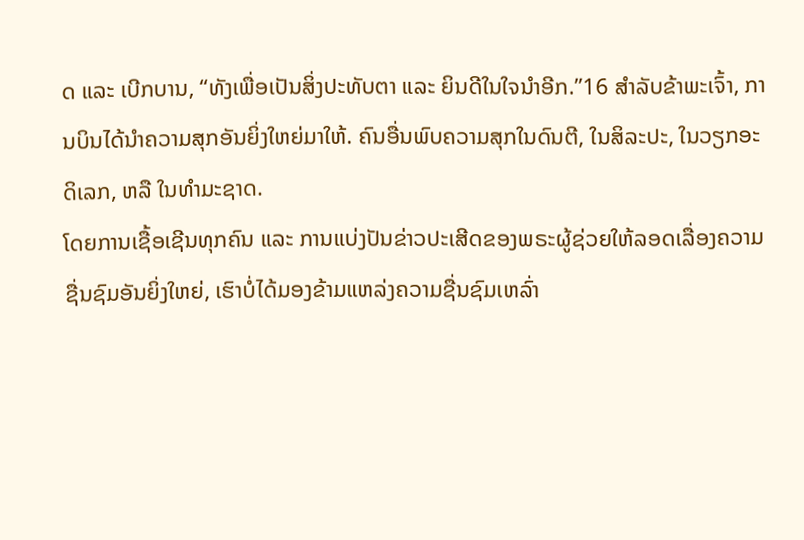ດ ແລະ ເບີກບານ, “ທັງເພື່ອເປັນສິ່ງປະທັບຕາ ແລະ ຍິນດີໃນໃຈນຳອີກ.”16 ສຳລັບຂ້າພະເຈົ້າ, ການບິນໄດ້ນຳຄວາມສຸກອັນຍິ່ງໃຫຍ່ມາໃຫ້. ຄົນອື່ນພົບຄວາມສຸກໃນດົນຕີ, ໃນສິລະປະ, ໃນວຽກອະດິເລກ, ຫລື ໃນທຳມະຊາດ.
ໂດຍການເຊື້ອເຊີນທຸກຄົນ ແລະ ການແບ່ງປັນຂ່າວປະເສີດຂອງພຣະຜູ້ຊ່ວຍໃຫ້ລອດເລື່ອງຄວາມຊື່ນຊົມອັນຍິ່ງໃຫຍ່, ເຮົາບໍ່ໄດ້ມອງຂ້າມແຫລ່ງຄວາມຊື່ນຊົມເຫລົ່າ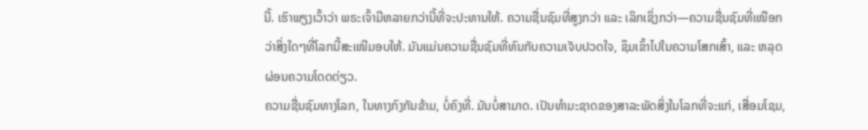ນີ້. ເຮົາພຽງເວົ້າວ່າ ພຣະເຈົ້າມີຫລາຍກວ່ານີ້ທີ່ຈະປະທານໃຫ້. ຄວາມຊື່ນຊົມທີ່ສູງກວ່າ ແລະ ເລິກເຊິ່ງກວ່າ—ຄວາມຊື່ນຊົມທີ່ເໜືອກວ່າສິ່ງໃດໆທີ່ໂລກນີ້ສະເໜີມອບໃຫ້. ມັນແມ່ນຄວາມຊື່ນຊົມທີ່ທົນກັບຄວາມເຈັບປວດໃຈ, ຊຶມເຂົ້າໄປໃນຄວາມໂສກເສົ້າ, ແລະ ຫລຸດຜ່ອນຄວາມໂດດດ່ຽວ.
ຄວາມຊື່ນຊົມທາງໂລກ, ໃນທາງກົງກັນຂ້າມ, ບໍ່ຄົງທີ່. ມັນບໍ່ສາມາດ. ເປັນທຳມະຊາດຂອງສາລະພັດສິ່ງໃນໂລກທີ່ຈະແກ່, ເສື່ອມໂຊມ,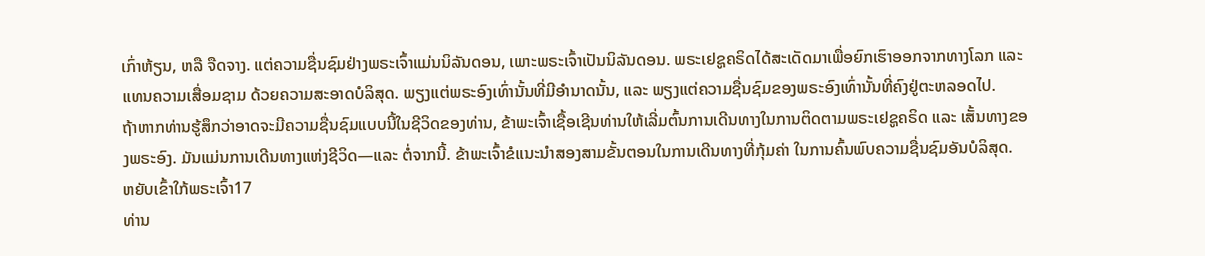ເກົ່າຫ້ຽນ, ຫລື ຈືດຈາງ. ແຕ່ຄວາມຊື່ນຊົມຢ່າງພຣະເຈົ້າແມ່ນນິລັນດອນ, ເພາະພຣະເຈົ້າເປັນນິລັນດອນ. ພຣະເຢຊູຄຣິດໄດ້ສະເດັດມາເພື່ອຍົກເຮົາອອກຈາກທາງໂລກ ແລະ ແທນຄວາມເສື່ອມຊາມ ດ້ວຍຄວາມສະອາດບໍລິສຸດ. ພຽງແຕ່ພຣະອົງເທົ່ານັ້ນທີ່ມີອຳນາດນັ້ນ, ແລະ ພຽງແຕ່ຄວາມຊື່ນຊົມຂອງພຣະອົງເທົ່ານັ້ນທີ່ຄົງຢູ່ຕະຫລອດໄປ.
ຖ້າຫາກທ່ານຮູ້ສຶກວ່າອາດຈະມີຄວາມຊື່ນຊົມແບບນີ້ໃນຊີວິດຂອງທ່ານ, ຂ້າພະເຈົ້າເຊື້ອເຊີນທ່ານໃຫ້ເລີ່ມຕົ້ນການເດີນທາງໃນການຕິດຕາມພຣະເຢຊູຄຣິດ ແລະ ເສັ້ນທາງຂອງພຣະອົງ. ມັນແມ່ນການເດີນທາງແຫ່ງຊີວິດ—ແລະ ຕໍ່ຈາກນີ້. ຂ້າພະເຈົ້າຂໍແນະນຳສອງສາມຂັ້ນຕອນໃນການເດີນທາງທີ່ກຸ້ມຄ່າ ໃນການຄົ້ນພົບຄວາມຊື່ນຊົມອັນບໍລິສຸດ.
ຫຍັບເຂົ້າໃກ້ພຣະເຈົ້າ17
ທ່ານ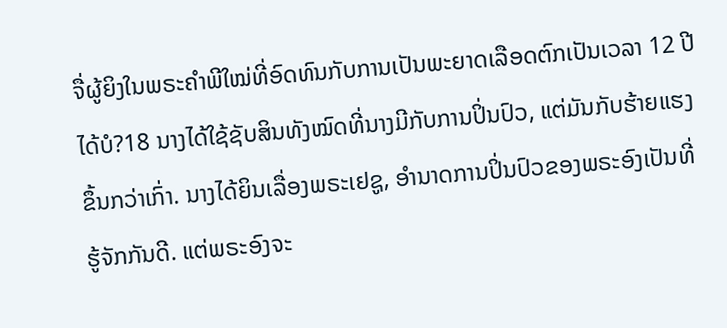ຈື່ຜູ້ຍິງໃນພຣະຄຳພີໃໝ່ທີ່ອົດທົນກັບການເປັນພະຍາດເລືອດຕົກເປັນເວລາ 12 ປີໄດ້ບໍ?18 ນາງໄດ້ໃຊ້ຊັບສິນທັງໝົດທີ່ນາງມີກັບການປິ່ນປົວ, ແຕ່ມັນກັບຮ້າຍແຮງຂຶ້ນກວ່າເກົ່າ. ນາງໄດ້ຍິນເລື່ອງພຣະເຢຊູ, ອຳນາດການປິ່ນປົວຂອງພຣະອົງເປັນທີ່ຮູ້ຈັກກັນດີ. ແຕ່ພຣະອົງຈະ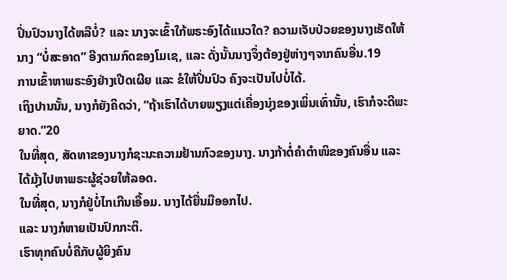ປິ່ນປົວນາງໄດ້ຫລືບໍ່? ແລະ ນາງຈະເຂົ້າໃກ້ພຣະອົງໄດ້ແນວໃດ? ຄວາມເຈັບປ່ວຍຂອງນາງເຮັດໃຫ້ນາງ “ບໍ່ສະອາດ” ອີງຕາມກົດຂອງໂມເຊ, ແລະ ດັ່ງນັ້ນນາງຈຶ່ງຕ້ອງຢູ່ຫ່າງໆຈາກຄົນອື່ນ.19
ການເຂົ້າຫາພຣະອົງຢ່າງເປີດເຜີຍ ແລະ ຂໍໃຫ້ປິ່ນປົວ ຄົງຈະເປັນໄປບໍ່ໄດ້.
ເຖິງປານນັ້ນ, ນາງກໍຍັງຄິດວ່າ, “ຖ້າເຮົາໄດ້ບາຍພຽງແຕ່ເຄື່ອງນຸ່ງຂອງເພິ່ນເທົ່ານັ້ນ, ເຮົາກໍຈະດີພະຍາດ.”20
ໃນທີ່ສຸດ, ສັດທາຂອງນາງກໍຊະນະຄວາມຢ້ານກົວຂອງນາງ. ນາງກ້າຕໍ່ຄຳຕຳໜິຂອງຄົນອື່ນ ແລະ ໄດ້ມຸ້ງໄປຫາພຣະຜູ້ຊ່ວຍໃຫ້ລອດ.
ໃນທີ່ສຸດ, ນາງກໍຢູ່ບໍ່ໄກເກີນເອື້ອມ. ນາງໄດ້ຍື່ນມືອອກໄປ.
ແລະ ນາງກໍຫາຍເປັນປົກກະຕິ.
ເຮົາທຸກຄົນບໍ່ຄືກັບຜູ້ຍິງຄົນ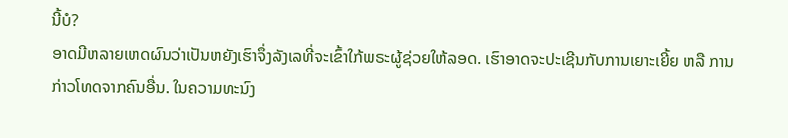ນີ້ບໍ?
ອາດມີຫລາຍເຫດຜົນວ່າເປັນຫຍັງເຮົາຈຶ່ງລັງເລທີ່ຈະເຂົ້າໃກ້ພຣະຜູ້ຊ່ວຍໃຫ້ລອດ. ເຮົາອາດຈະປະເຊີນກັບການເຍາະເຍີ້ຍ ຫລື ການກ່າວໂທດຈາກຄົນອື່ນ. ໃນຄວາມທະນົງ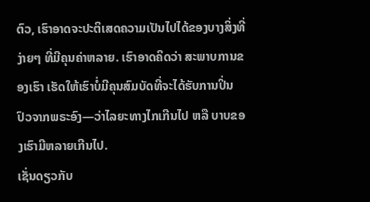ຕົວ, ເຮົາອາດຈະປະຕິເສດຄວາມເປັນໄປໄດ້ຂອງບາງສິ່ງທີ່ງ່າຍໆ ທີ່ມີຄຸນຄ່າຫລາຍ. ເຮົາອາດຄິດວ່າ ສະພາບການຂອງເຮົາ ເຮັດໃຫ້ເຮົາບໍ່ມີຄຸນສົມບັດທີ່ຈະໄດ້ຮັບການປິ່ນປົວຈາກພຣະອົງ—ວ່າໄລຍະທາງໄກເກີນໄປ ຫລື ບາບຂອງເຮົາມີຫລາຍເກີນໄປ.
ເຊັ່ນດຽວກັບ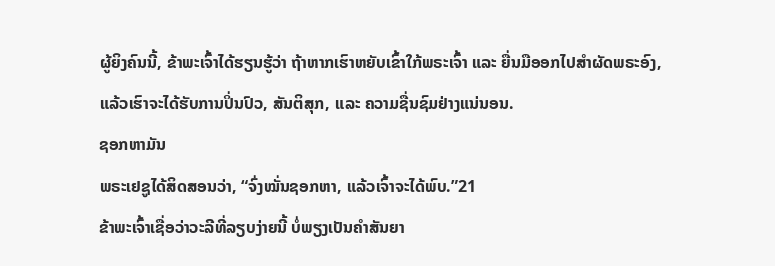ຜູ້ຍິງຄົນນີ້, ຂ້າພະເຈົ້າໄດ້ຮຽນຮູ້ວ່າ ຖ້າຫາກເຮົາຫຍັບເຂົ້າໃກ້ພຣະເຈົ້າ ແລະ ຍື່ນມືອອກໄປສຳຜັດພຣະອົງ, ແລ້ວເຮົາຈະໄດ້ຮັບການປິ່ນປົວ, ສັນຕິສຸກ, ແລະ ຄວາມຊື່ນຊົມຢ່າງແນ່ນອນ.
ຊອກຫາມັນ
ພຣະເຢຊູໄດ້ສິດສອນວ່າ, “ຈົ່ງໝັ່ນຊອກຫາ, ແລ້ວເຈົ້າຈະໄດ້ພົບ.”21
ຂ້າພະເຈົ້າເຊື່ອວ່າວະລີທີ່ລຽບງ່າຍນີ້ ບໍ່ພຽງເປັນຄຳສັນຍາ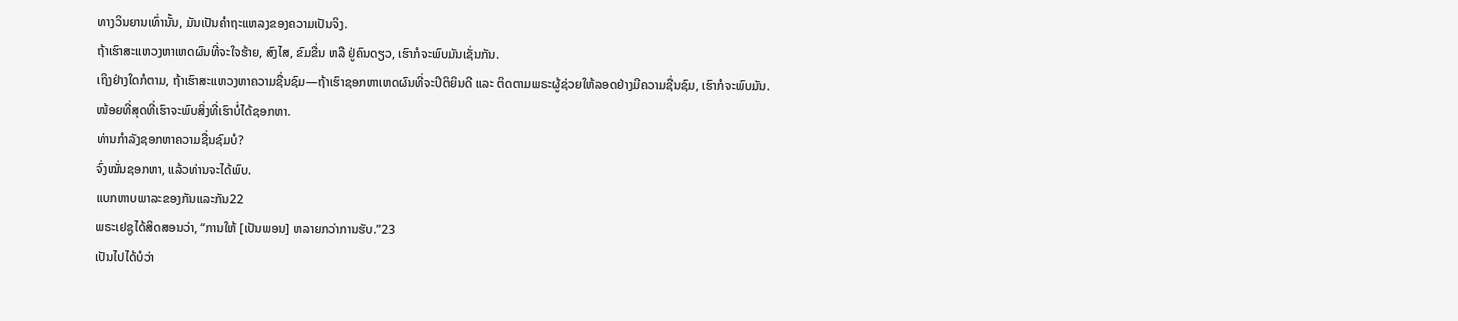ທາງວິນຍານເທົ່ານັ້ນ, ມັນເປັນຄຳຖະແຫລງຂອງຄວາມເປັນຈິງ.
ຖ້າເຮົາສະແຫວງຫາເຫດຜົນທີ່ຈະໃຈຮ້າຍ, ສົງໄສ, ຂົມຂື່ນ ຫລື ຢູ່ຄົນດຽວ, ເຮົາກໍຈະພົບມັນເຊັ່ນກັນ.
ເຖິງຢ່າງໃດກໍຕາມ, ຖ້າເຮົາສະແຫວງຫາຄວາມຊື່ນຊົມ—ຖ້າເຮົາຊອກຫາເຫດຜົນທີ່ຈະປິຕິຍິນດີ ແລະ ຕິດຕາມພຣະຜູ້ຊ່ວຍໃຫ້ລອດຢ່າງມີຄວາມຊື່ນຊົມ, ເຮົາກໍຈະພົບມັນ.
ໜ້ອຍທີ່ສຸດທີ່ເຮົາຈະພົບສິ່ງທີ່ເຮົາບໍ່ໄດ້ຊອກຫາ.
ທ່ານກຳລັງຊອກຫາຄວາມຊື່ນຊົມບໍ?
ຈົ່ງໝັ່ນຊອກຫາ, ແລ້ວທ່ານຈະໄດ້ພົບ.
ແບກຫາບພາລະຂອງກັນແລະກັນ22
ພຣະເຢຊູໄດ້ສິດສອນວ່າ, “ການໃຫ້ [ເປັນພອນ] ຫລາຍກວ່າການຮັບ.”23
ເປັນໄປໄດ້ບໍວ່າ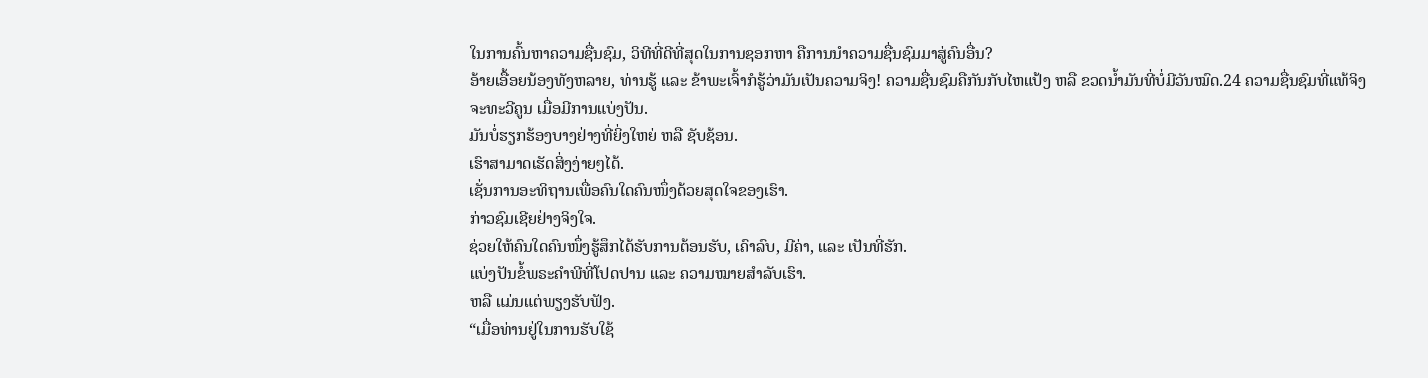ໃນການຄົ້ນຫາຄວາມຊື່ນຊົມ, ວິທີທີ່ດີທີ່ສຸດໃນການຊອກຫາ ຄືການນຳຄວາມຊື່ນຊົມມາສູ່ຄົນອື່ນ?
ອ້າຍເອື້ອຍນ້ອງທັງຫລາຍ, ທ່ານຮູ້ ແລະ ຂ້າພະເຈົ້າກໍຮູ້ວ່າມັນເປັນຄວາມຈິງ! ຄວາມຊື່ນຊົມຄືກັນກັບໄຫແປ້ງ ຫລື ຂວດນ້ຳມັນທີ່ບໍ່ມີວັນໝົດ.24 ຄວາມຊື່ນຊົມທີ່ແທ້ຈິງຈະທະວີຄູນ ເມື່ອມີການແບ່ງປັນ.
ມັນບໍ່ຮຽກຮ້ອງບາງຢ່າງທີ່ຍິ່ງໃຫຍ່ ຫລື ຊັບຊ້ອນ.
ເຮົາສາມາດເຮັດສິ່ງງ່າຍໆໄດ້.
ເຊັ່ນການອະທິຖານເພື່ອຄົນໃດຄົນໜຶ່ງດ້ວຍສຸດໃຈຂອງເຮົາ.
ກ່າວຊົມເຊີຍຢ່າງຈິງໃຈ.
ຊ່ວຍໃຫ້ຄົນໃດຄົນໜຶ່ງຮູ້ສຶກໄດ້ຮັບການຕ້ອນຮັບ, ເຄົາລົບ, ມີຄ່າ, ແລະ ເປັນທີ່ຮັກ.
ແບ່ງປັນຂໍ້ພຣະຄຳພີທີ່ໂປດປານ ແລະ ຄວາມໝາຍສຳລັບເຮົາ.
ຫລື ແມ່ນແຕ່ພຽງຮັບຟັງ.
“ເມື່ອທ່ານຢູ່ໃນການຮັບໃຊ້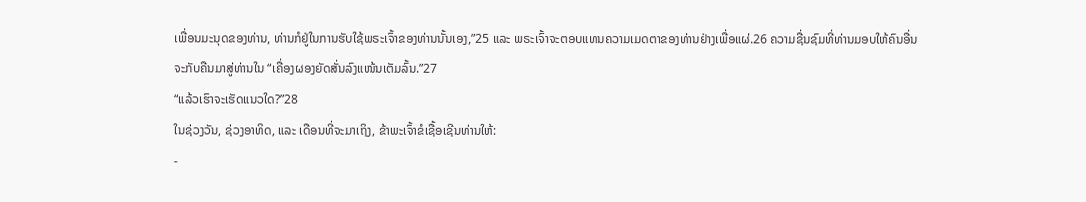ເພື່ອນມະນຸດຂອງທ່ານ, ທ່ານກໍຢູ່ໃນການຮັບໃຊ້ພຣະເຈົ້າຂອງທ່ານນັ້ນເອງ,”25 ແລະ ພຣະເຈົ້າຈະຕອບແທນຄວາມເມດຕາຂອງທ່ານຢ່າງເພື່ອແຜ່.26 ຄວາມຊື່ນຊົມທີ່ທ່ານມອບໃຫ້ຄົນອື່ນ ຈະກັບຄືນມາສູ່ທ່ານໃນ “ເຄື່ອງຜອງຍັດສັ່ນລົງແໜ້ນເຕັມລົ້ນ.”27
“ແລ້ວເຮົາຈະເຮັດແນວໃດ?”28
ໃນຊ່ວງວັນ, ຊ່ວງອາທິດ, ແລະ ເດືອນທີ່ຈະມາເຖິງ, ຂ້າພະເຈົ້າຂໍເຊື້ອເຊີນທ່ານໃຫ້:
-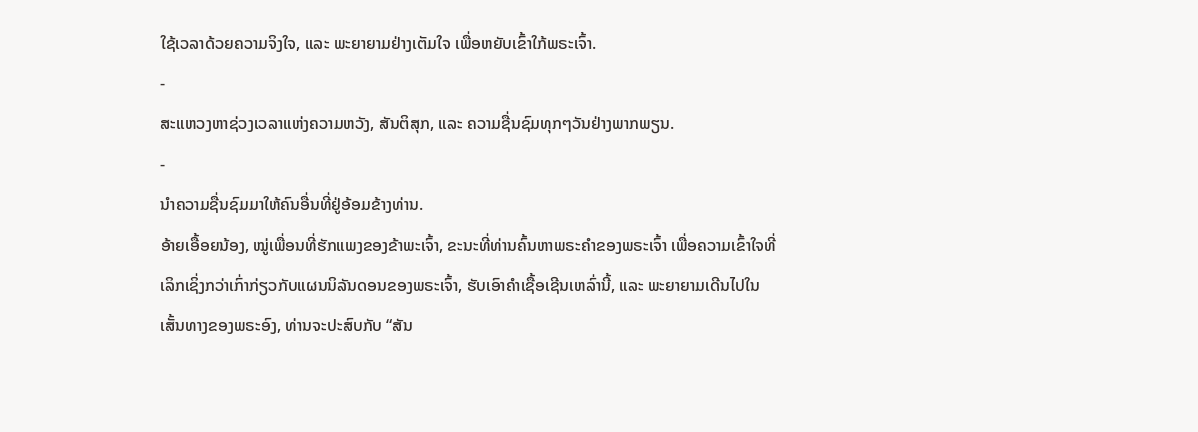ໃຊ້ເວລາດ້ວຍຄວາມຈິງໃຈ, ແລະ ພະຍາຍາມຢ່າງເຕັມໃຈ ເພື່ອຫຍັບເຂົ້າໃກ້ພຣະເຈົ້າ.
-
ສະແຫວງຫາຊ່ວງເວລາແຫ່ງຄວາມຫວັງ, ສັນຕິສຸກ, ແລະ ຄວາມຊື່ນຊົມທຸກໆວັນຢ່າງພາກພຽນ.
-
ນຳຄວາມຊື່ນຊົມມາໃຫ້ຄົນອື່ນທີ່ຢູ່ອ້ອມຂ້າງທ່ານ.
ອ້າຍເອື້ອຍນ້ອງ, ໝູ່ເພື່ອນທີ່ຮັກແພງຂອງຂ້າພະເຈົ້າ, ຂະນະທີ່ທ່ານຄົ້ນຫາພຣະຄຳຂອງພຣະເຈົ້າ ເພື່ອຄວາມເຂົ້າໃຈທີ່ເລິກເຊິ່ງກວ່າເກົ່າກ່ຽວກັບແຜນນິລັນດອນຂອງພຣະເຈົ້າ, ຮັບເອົາຄຳເຊື້ອເຊີນເຫລົ່ານີ້, ແລະ ພະຍາຍາມເດີນໄປໃນເສັ້ນທາງຂອງພຣະອົງ, ທ່ານຈະປະສົບກັບ “ສັນ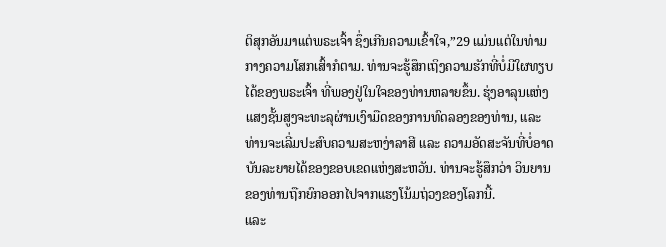ຕິສຸກອັນມາແຕ່ພຣະເຈົ້າ ຊຶ່ງເກີນຄວາມເຂົ້າໃຈ,”29 ແມ່ນແຕ່ໃນທ່າມກາງຄວາມໂສກເສົ້າກໍຕາມ. ທ່ານຈະຮູ້ສຶກເຖິງຄວາມຮັກທີ່ບໍ່ມີໃຜທຽບໄດ້ຂອງພຣະເຈົ້າ ທີ່ພອງຢູ່ໃນໃຈຂອງທ່ານຫລາຍຂຶ້ນ. ຮຸ່ງອາລຸນແຫ່ງແສງຊັ້ນສູງຈະທະລຸຜ່ານເງົາມືດຂອງການທົດລອງຂອງທ່ານ, ແລະ ທ່ານຈະເລີ່ມປະສົບຄວາມສະຫງ່າລາສີ ແລະ ຄວາມອັດສະຈັນທີ່ບໍ່ອາດບັນລະຍາຍໄດ້ຂອງຂອບເຂດແຫ່ງສະຫວັນ. ທ່ານຈະຮູ້ສຶກວ່າ ວິນຍານຂອງທ່ານຖືກຍົກອອກໄປຈາກແຮງໂນ້ມຖ່ວງຂອງໂລກນີ້.
ແລະ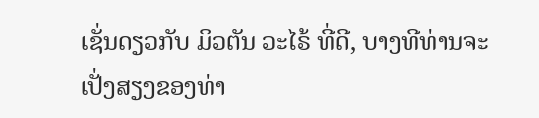ເຊັ່ນດຽວກັບ ມິວຕັນ ວະໄຣ້ ທີ່ດີ, ບາງທີທ່ານຈະເປັ່ງສຽງຂອງທ່າ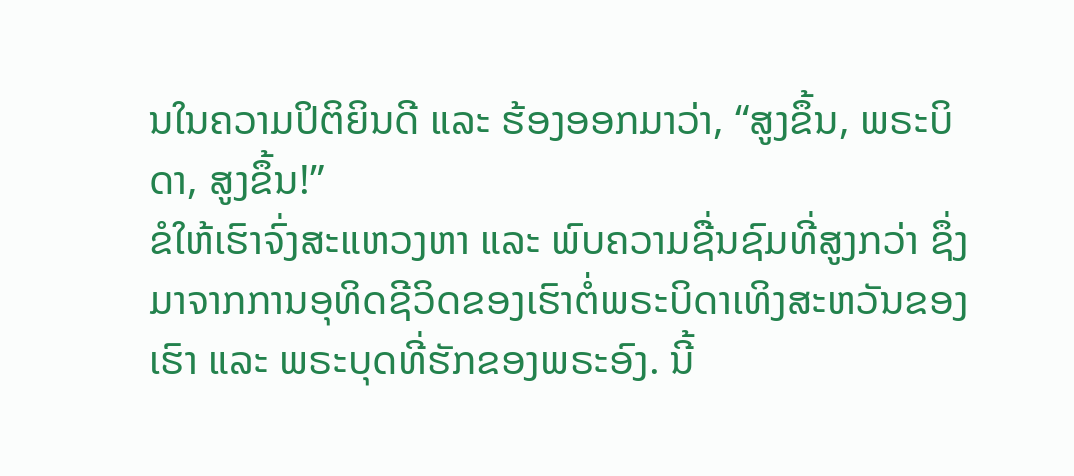ນໃນຄວາມປິຕິຍິນດີ ແລະ ຮ້ອງອອກມາວ່າ, “ສູງຂຶ້ນ, ພຣະບິດາ, ສູງຂຶ້ນ!”
ຂໍໃຫ້ເຮົາຈົ່ງສະແຫວງຫາ ແລະ ພົບຄວາມຊື່ນຊົມທີ່ສູງກວ່າ ຊຶ່ງມາຈາກການອຸທິດຊີວິດຂອງເຮົາຕໍ່ພຣະບິດາເທິງສະຫວັນຂອງເຮົາ ແລະ ພຣະບຸດທີ່ຮັກຂອງພຣະອົງ. ນີ້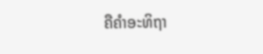ຄືຄຳອະທິຖາ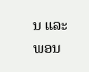ນ ແລະ ພອນ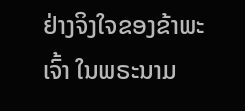ຢ່າງຈິງໃຈຂອງຂ້າພະເຈົ້າ ໃນພຣະນາມ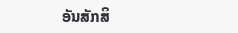ອັນສັກສິ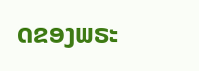ດຂອງພຣະ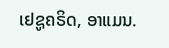ເຢຊູຄຣິດ, ອາແມນ.